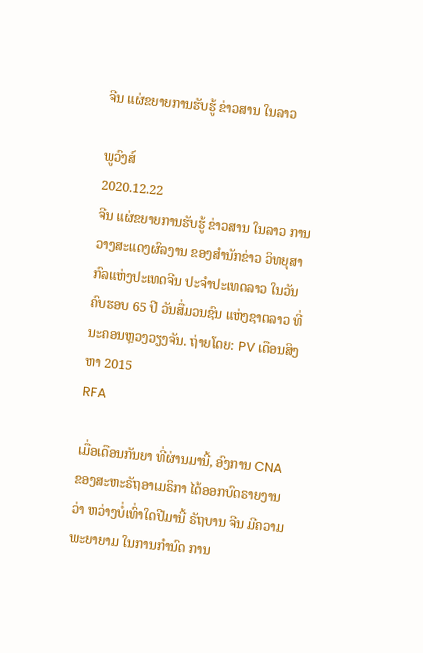ຈີນ ແຜ່ຂຍາຍການຮັບຮູ້ ຂ່າວສານ ໃນລາວ

ພູວົງສ໌
2020.12.22
ຈີນ ແຜ່ຂຍາຍການຮັບຮູ້ ຂ່າວສານ ໃນລາວ ການວາງສະແດງຜົລງານ ຂອງສຳນັກຂ່າວ ວິທຍຸສາກົລແຫ່ງປະເທດຈີນ ປະຈຳປະເທດລາວ ໃນວັນຄົບຮອບ 65 ປີ ວັນສື່ມວນຊົນ ແຫ່ງຊາຕລາວ ທີ່ນະຄອນຫຼວງວຽງຈັນ. ຖ່າຍໂດຍ: PV ເດືອນສິງຫາ 2015
RFA

ເມື່ອເດືອນກັນຍາ ທີ່ຜ່ານມານີ້, ອົງການ CNA ຂອງສະຫະຣັຖອາເມຣິກາ ໄດ້ອອກບົດຣາຍງານວ່າ ຫວ່າງບໍ່ເທົ່າໃດປີມານີ້ ຣັຖບານ ຈີນ ມີຄວາມພະຍາຍາມ ໃນການກຳນົດ ການ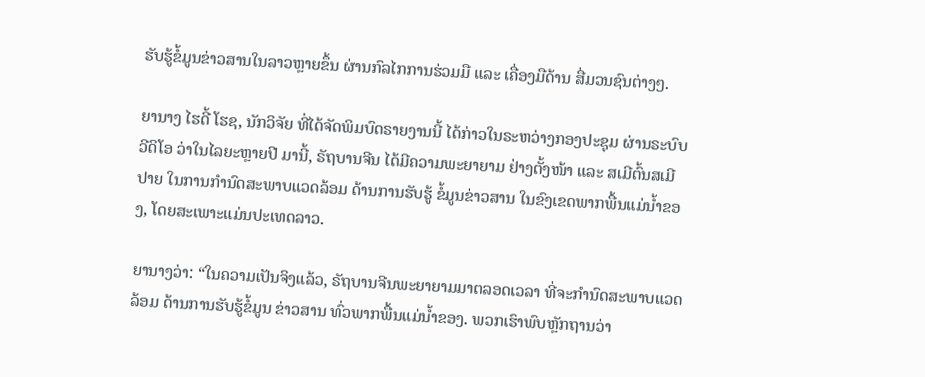ຮັບຮູ້ຂໍ້ມູນຂ່າວສານໃນລາວຫຼາຍຂຶ້ນ ຜ່ານກົລໄກການຮ່ວມມື ແລະ ເຄື່ອງມືດ້ານ ສື່ມວນຊົນຕ່າງໆ.

ຍານາງ ໄຮດີ້ ໂຮຊ, ນັກວິຈັຍ ທີ່ໄດ້ຈັດພິມບົດຣາຍງານນີ້ ໄດ້ກ່າວໃນຣະຫວ່າງກອງປະຊຸມ ຜ່ານຣະບົບວີດິໂອ ວ່າໃນໄລຍະຫຼາຍປີ ມານີ້, ຣັຖບານຈີນ ໄດ້ມີຄວາມພະຍາຍາມ ຢ່າງຕັ້ງໜ້າ ແລະ ສເມີຕົ້ນສເມີປາຍ ໃນການກຳນົດສະພາບແວດລ້ອມ ດ້ານການຮັບຮູ້ ຂໍ້ມູນຂ່າວສານ ໃນຂົງເຂດພາກພື້ນແມ່ນ້ຳຂອງ, ໂດຍສະເພາະແມ່ນປະເທດລາວ.

ຍານາງວ່າ: “ໃນຄວາມເປັນຈິງແລ້ວ, ຣັຖບານຈີນພະຍາຍາມມາຕລອດເວລາ ທີ່ຈະກຳນົດສະພາບແວດລ້ອມ ດ້ານການຮັບຮູ້ຂໍ້ມູນ ຂ່າວສານ ທົ່ວພາກພື້ນແມ່ນ້ຳຂອງ. ພວກເຮົາພົບຫຼັກຖານວ່າ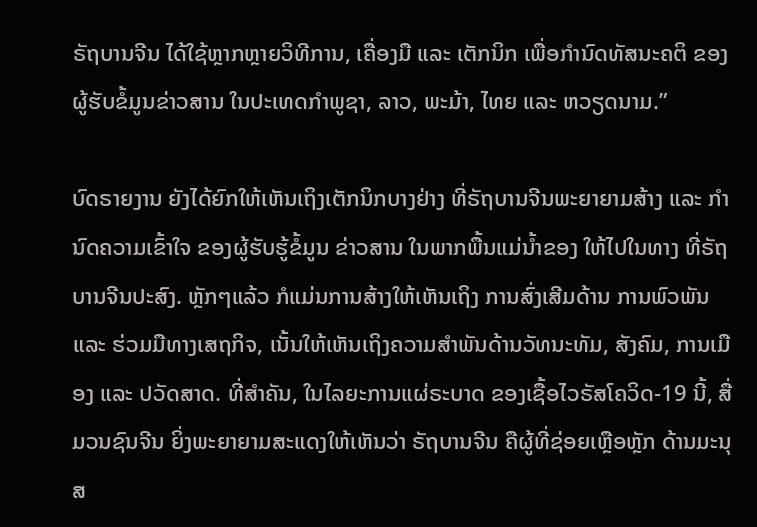ຣັຖບານຈີນ ໄດ້ໃຊ້ຫຼາກຫຼາຍວິທີການ, ເຄື່ອງມື ແລະ ເຕັກນິກ ເພື່ອກຳນົດທັສນະຄຕິ ຂອງຜູ້ຮັບຂໍ້ມູນຂ່າວສານ ໃນປະເທດກຳພູຊາ, ລາວ, ພະມ້າ, ໄທຍ ແລະ ຫວຽດນາມ.”

ບົດຣາຍງານ ຍັງໄດ້ຍົກໃຫ້ເຫັນເຖິງເຕັກນິກບາງຢ່າງ ທີ່ຣັຖບານຈີນພະຍາຍາມສ້າງ ແລະ ກຳນົດຄວາມເຂົ້າໃຈ ຂອງຜູ້ຮັບຮູ້ຂໍ້ມູນ ຂ່າວສານ ໃນພາກພື້ນແມ່ນ້ຳຂອງ ໃຫ້ໄປໃນທາງ ທີ່ຣັຖບານຈີນປະສົງ. ຫຼັກໆແລ້ວ ກໍແມ່ນການສ້າງໃຫ້ເຫັນເຖິງ ການສົ່ງເສີມດ້ານ ການພົວພັນ ແລະ ຮ່ວມມືທາງເສຖກິຈ, ເນັ້ນໃຫ້ເຫັນເຖິງຄວາມສຳພັນດ້ານວັທນະທັມ, ສັງຄົມ, ການເມືອງ ແລະ ປວັດສາດ. ທີ່ສຳຄັນ, ໃນໄລຍະການແຜ່ຣະບາດ ຂອງເຊື້ອໄວຣັສໂຄວິດ-19 ນີ້, ສື່ມວນຊົນຈີນ ຍິ່ງພະຍາຍາມສະແດງໃຫ້ເຫັນວ່າ ຣັຖບານຈີນ ຄືຜູ້ທີ່ຊ່ອຍເຫຼືອຫຼັກ ດ້ານມະນຸສ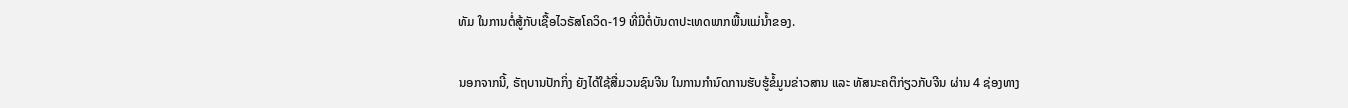ທັມ ໃນການຕໍ່ສູ້ກັບເຊື້ອໄວຣັສໂຄວິດ-19 ທີ່ມີຕໍ່ບັນດາປະເທດພາກພື້ນແມ່ນ້ຳຂອງ.

ນອກຈາກນີ້, ຣັຖບານປັກກິ່ງ ຍັງໄດ້ໃຊ້ສື່ມວນຊົນຈີນ ໃນການກຳນົດການຮັບຮູ້ຂໍ້ມູນຂ່າວສານ ແລະ ທັສນະຄຕິກ່ຽວກັບຈີນ ຜ່ານ 4 ຊ່ອງທາງ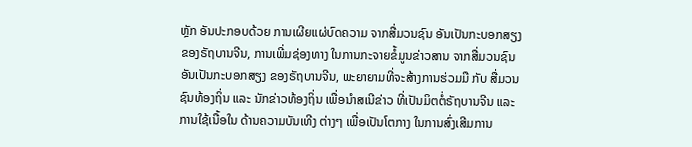ຫຼັກ ອັນປະກອບດ້ວຍ ການເຜີຍແຜ່ບົດຄວາມ ຈາກສື່ມວນຊົນ ອັນເປັນກະບອກສຽງຂອງຣັຖບານຈີນ, ການເພີ່ມຊ່ອງທາງ ໃນການກະຈາຍຂໍ້ມູນຂ່າວສານ ຈາກສື່ມວນຊົນ ອັນເປັນກະບອກສຽງ ຂອງຣັຖບານຈີນ, ພະຍາຍາມທີ່ຈະສ້າງການຮ່ວມມື ກັບ ສື່ມວນຊົນທ້ອງຖິ່ນ ແລະ ນັກຂ່າວທ້ອງຖິ່ນ ເພື່ອນຳສເນີຂ່າວ ທີ່ເປັນມິຕຕໍ່ຣັຖບານຈີນ ແລະ ການໃຊ້ເນື້ອໃນ ດ້ານຄວາມບັນເທີງ ຕ່າງໆ ເພື່ອເປັນໂຕກາງ ໃນການສົ່ງເສີມການ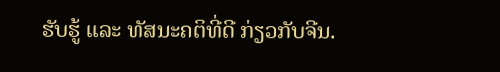ຮັບຮູ້ ແລະ ທັສນະຄຕິທີ່ດີ ກ່ຽວກັບຈີນ.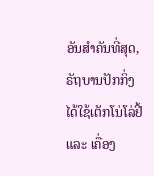ອັນສຳຄັນທີ່ສຸດ, ຣັຖບານປັກກິ່ງໄດ້ໃຊ້ເຕັກໂນ່ໂລ່ຢີ້ ແລະ ເຄື່ອງ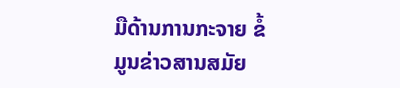ມືດ້ານການກະຈາຍ ຂໍ້ມູນຂ່າວສານສມັຍ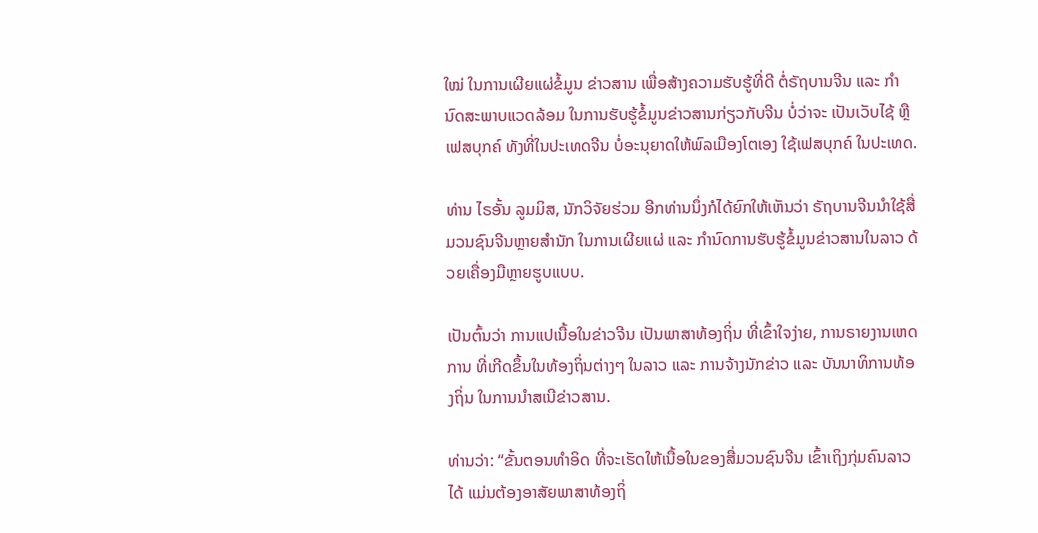ໃໝ່ ໃນການເຜີຍແຜ່ຂໍ້ມູນ ຂ່າວສານ ເພື່ອສ້າງຄວາມຮັບຮູ້ທີ່ດີ ຕໍ່ຣັຖບານຈີນ ແລະ ກຳນົດສະພາບແວດລ້ອມ ໃນການຮັບຮູ້ຂໍ້ມູນຂ່າວສານກ່ຽວກັບຈີນ ບໍ່ວ່າຈະ ເປັນເວັບໄຊ້ ຫຼືເຟສບຸກຄ໌ ທັງທີ່ໃນປະເທດຈີນ ບໍ່ອະນຸຍາດໃຫ້ພົລເມືອງໂຕເອງ ໃຊ້ເຟສບຸກຄ໌ ໃນປະເທດ.

ທ່ານ ໄຣອັ້ນ ລູມມິສ, ນັກວິຈັຍຮ່ວມ ອີກທ່ານນຶ່ງກໍໄດ້ຍົກໃຫ້ເຫັນວ່າ ຣັຖບານຈີນນຳໃຊ້ສື່ມວນຊົນຈີນຫຼາຍສຳນັກ ໃນການເຜີຍແຜ່ ແລະ ກຳນົດການຮັບຮູ້ຂໍ້ມູນຂ່າວສານໃນລາວ ດ້ວຍເຄື່ອງມືຫຼາຍຮູບແບບ.

ເປັນຕົ້ນວ່າ ການແປເນື້ອໃນຂ່າວຈີນ ເປັນພາສາທ້ອງຖິ່ນ ທີ່ເຂົ້າໃຈງ່າຍ, ການຣາຍງານເຫດການ ທີ່ເກີດຂຶ້ນໃນທ້ອງຖິ່ນຕ່າງໆ ໃນລາວ ແລະ ການຈ້າງນັກຂ່າວ ແລະ ບັນນາທິການທ້ອງຖິ່ນ ໃນການນຳສເນີຂ່າວສານ.

ທ່ານວ່າ: “ຂັ້ນຕອນທຳອິດ ທີ່ຈະເຮັດໃຫ້ເນື້ອໃນຂອງສື່ມວນຊົນຈີນ ເຂົ້າເຖິງກຸ່ມຄົນລາວໄດ້ ແມ່ນຕ້ອງອາສັຍພາສາທ້ອງຖິ່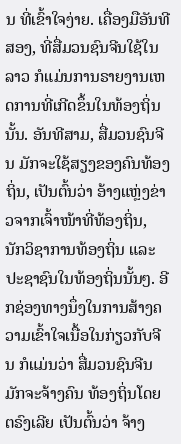ນ ທີ່ເຂົ້າໃຈງ່າຍ. ເຄື່ອງມືອັນທີສອງ, ທີ່ສື່ມວນຊົນຈີນໃຊ້ໃນລາວ ກໍແມ່ນການຣາຍງານເຫດການທີ່ເກີດຂຶ້ນໃນທ້ອງຖິ່ນນັ້ນ. ອັນທີສາມ, ສື່ມວນຊົນຈີນ ມັກຈະໃຊ້ສຽງຂອງຄົນທ້ອງຖິ່ນ, ເປັນຕົ້ນວ່າ ອ້າງແຫຼ່ງຂ່າວຈາກເຈົ້າໜ້າທີ່ທ້ອງຖິ່ນ, ນັກວິຊາການທ້ອງຖິ່ນ ແລະ ປະຊາຊົນໃນທ້ອງຖິ່ນນັ້ນໆ. ອີກຊ່ອງທາງນຶ່ງໃນການສ້າງຄວາມເຂົ້າໃຈເນື້ອໃນກ່ຽວກັບຈີນ ກໍແມ່ນວ່າ ສື່ມວນຊົນຈີນ ມັກຈະຈ້າງຄົນ ທ້ອງຖິ່ນໂດຍຕຣົງເລີຍ ເປັນຕົ້ນວ່າ ຈ້າງ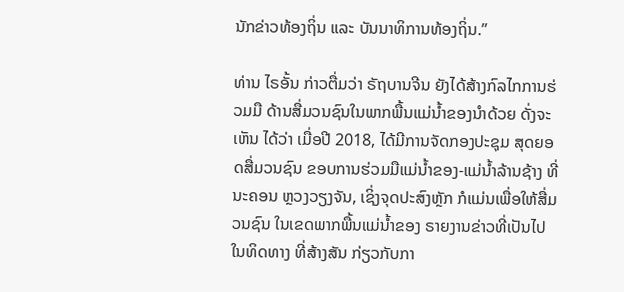ນັກຂ່າວທ້ອງຖິ່ນ ແລະ ບັນນາທິການທ້ອງຖິ່ນ.”

ທ່ານ ໄຣອັ້ນ ກ່າວຕື່ມວ່າ ຣັຖບານຈີນ ຍັງໄດ້ສ້າງກົລໄກການຮ່ວມມື ດ້ານສື່ມວນຊົນໃນພາກພື້ນແມ່ນ້ຳຂອງນຳດ້ວຍ ດັ່ງຈະເຫັນ ໄດ້ວ່າ ເມື່ອປີ 2018, ໄດ້ມີການຈັດກອງປະຊຸມ ສຸດຍອດສື່ມວນຊົນ ຂອບການຮ່ວມມືແມ່ນ້ຳຂອງ-ແມ່ນ້ຳລ້ານຊ້າງ ທີ່ນະຄອນ ຫຼວງວຽງຈັນ, ເຊິ່ງຈຸດປະສົງຫຼັກ ກໍແມ່ນເພື່ອໃຫ້ສື່ມວນຊົນ ໃນເຂດພາກພື້ນແມ່ນ້ຳຂອງ ຣາຍງານຂ່າວທີ່ເປັນໄປໃນທິດທາງ ທີ່ສ້າງສັນ ກ່ຽວກັບກາ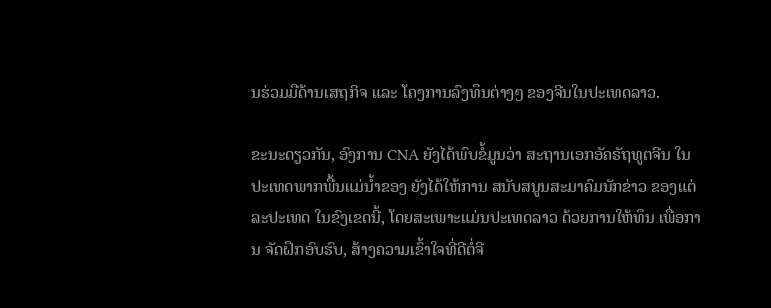ນຮ່ວມມືດ້ານເສຖກິຈ ແລະ ໂຄງການລົງທຶນຕ່າງໆ ຂອງຈີນໃນປະເທດລາວ.

ຂະນະດຽວກັນ, ອົງການ CNA ຍັງໄດ້ພົບຂໍ້ມູນວ່າ ສະຖານເອກອັຄຣັຖທູຕຈີນ ໃນປະເທດພາກພື້ນແມ່ນ້ຳຂອງ ຍັງໄດ້ໃຫ້ການ ສນັບສນູນສະມາຄົມນັກຂ່າວ ຂອງແຕ່ລະປະເທດ ໃນຂົງເຂດນີ້, ໂດຍສະເພາະແມ່ນປະເທດລາວ ດ້ວຍການໃຫ້ທຶນ ເພື່ອການ ຈັດຝຶກອົບຮົບ, ສ້າງຄວາມເຂົ້າໃຈທີ່ດີຕໍ່ຈີ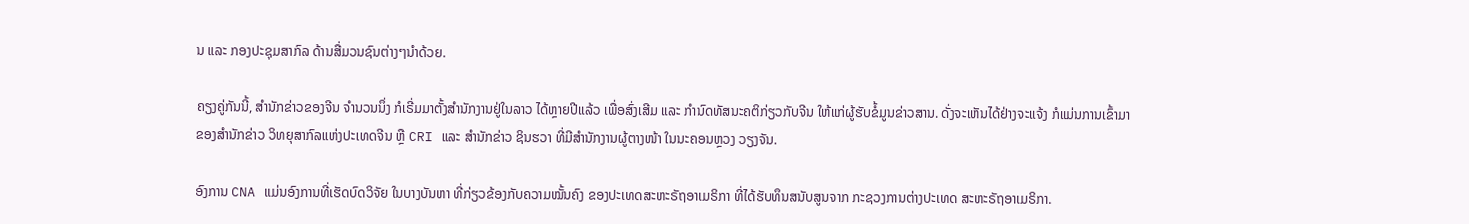ນ ແລະ ກອງປະຊຸມສາກົລ ດ້ານສື່ມວນຊົນຕ່າງໆນຳດ້ວຍ.

ຄຽງຄູ່ກັນນີ້, ສຳນັກຂ່າວຂອງຈີນ ຈຳນວນນຶ່ງ ກໍເຣີ່ມມາຕັ້ງສຳນັກງານຢູ່ໃນລາວ ໄດ້ຫຼາຍປີແລ້ວ ເພື່ອສົ່ງເສີມ ແລະ ກຳນົດທັສນະຄຕິກ່ຽວກັບຈີນ ໃຫ້ແກ່ຜູ້ຮັບຂໍ້ມູນຂ່າວສານ. ດັ່ງຈະເຫັນໄດ້ຢ່າງຈະແຈ້ງ ກໍແມ່ນການເຂົ້າມາຂອງສຳນັກຂ່າວ ວິທຍຸສາກົລແຫ່ງປະເທດຈີນ ຫຼື CRI ແລະ ສຳນັກຂ່າວ ຊິນຮວາ ທີ່ມີສຳນັກງານຜູ້ຕາງໜ້າ ໃນນະຄອນຫຼວງ ວຽງຈັນ.

ອົງການ CNA ແມ່ນອົງການທີ່ເຮັດບົດວິຈັຍ ໃນບາງບັນຫາ ທີ່ກ່ຽວຂ້ອງກັບຄວາມໝັ້ນຄົງ ຂອງປະເທດສະຫະຣັຖອາເມຣິກາ ທີ່ໄດ້ຮັບທຶນສນັບສູນຈາກ ກະຊວງການຕ່າງປະເທດ ສະຫະຣັຖອາເມຣິກາ.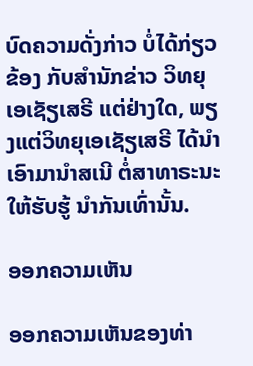ບົດຄວາມດັ່ງກ່າວ ບໍ່ໄດ້ກ່ຽວຂ້ອງ ກັບສຳນັກຂ່າວ ວິທຍຸເອເຊັຽເສຣີ ແຕ່ຢ່າງໃດ, ພຽງແຕ່ວິທຍຸເອເຊັຽເສຣີ ໄດ້ນຳເອົາມານຳສເນີ ຕໍ່ສາທາຣະນະ ໃຫ້ຮັບຮູ້ ນຳກັນເທົ່ານັ້ນ.

ອອກຄວາມເຫັນ

ອອກຄວາມເຫັນຂອງທ່າ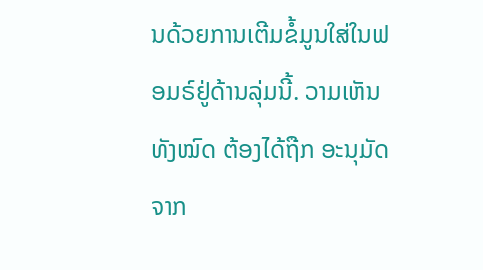ນດ້ວຍການເຕີມຂໍ້ມູນໃສ່ໃນຟອມຣ໌ຢູ່ດ້ານລຸ່ມນີ້. ວາມເຫັນທັງໝົດ ຕ້ອງໄດ້ຖືກ ອະນຸມັດ ຈາກ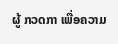ຜູ້ ກວດກາ ເພື່ອຄວາມ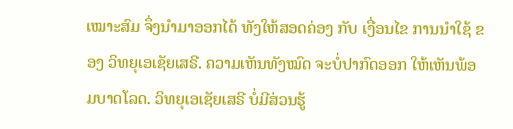ເໝາະສົມ ຈຶ່ງນໍາມາອອກໄດ້ ທັງໃຫ້ສອດຄ່ອງ ກັບ ເງື່ອນໄຂ ການນຳໃຊ້ ຂອງ ວິທຍຸເອເຊັຍເສຣີ. ຄວາມເຫັນທັງໝົດ ຈະບໍ່ປາກົດອອກ ໃຫ້ເຫັນພ້ອມບາດໂລດ. ວິທຍຸເອເຊັຍເສຣີ ບໍ່ມີສ່ວນຮູ້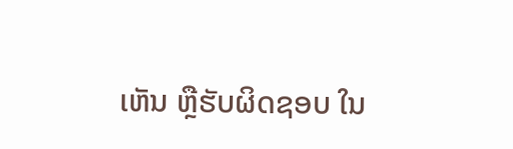ເຫັນ ຫຼືຮັບຜິດຊອບ ໃນ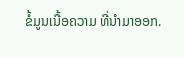ຂໍ້ມູນເນື້ອຄວາມ ທີ່ນໍາມາອອກ.